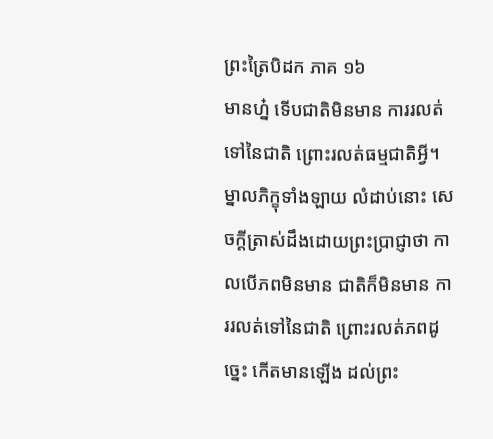ព្រះត្រៃបិដក ភាគ ១៦
មានហ្ន៎ ទើបជាតិមិនមាន ការរលត់ទៅនៃជាតិ ព្រោះរលត់ធម្មជាតិអ្វី។ ម្នាលភិក្ខុទាំងឡាយ លំដាប់នោះ សេចក្តីត្រាស់ដឹងដោយព្រះប្រាជ្ញាថា កាលបើភពមិនមាន ជាតិក៏មិនមាន ការរលត់ទៅនៃជាតិ ព្រោះរលត់ភពដូច្នេះ កើតមានឡើង ដល់ព្រះ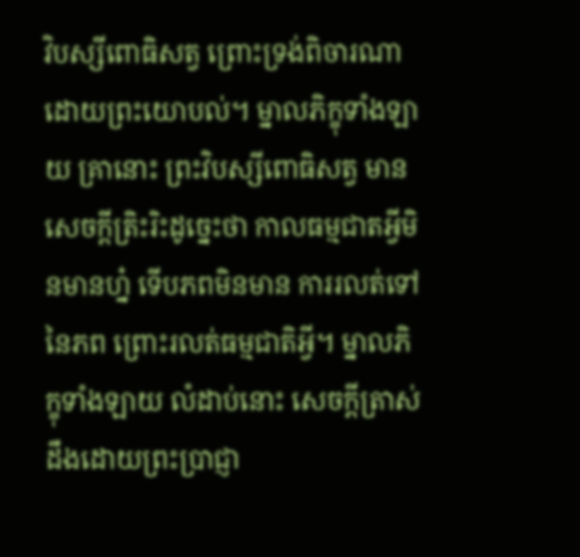វិបស្សីពោធិសត្វ ព្រោះទ្រង់ពិចារណា ដោយព្រះយោបល់។ ម្នាលភិក្ខុទាំងឡាយ គ្រានោះ ព្រះវិបស្សីពោធិសត្វ មានសេចក្តីត្រិះរិះដូច្នេះថា កាលធម្មជាតអ្វីមិនមានហ្ន៎ ទើបភពមិនមាន ការរលត់ទៅនៃភព ព្រោះរលត់ធម្មជាតិអ្វី។ ម្នាលភិក្ខុទាំងឡាយ លំដាប់នោះ សេចក្តីត្រាស់ដឹងដោយព្រះប្រាជ្ញា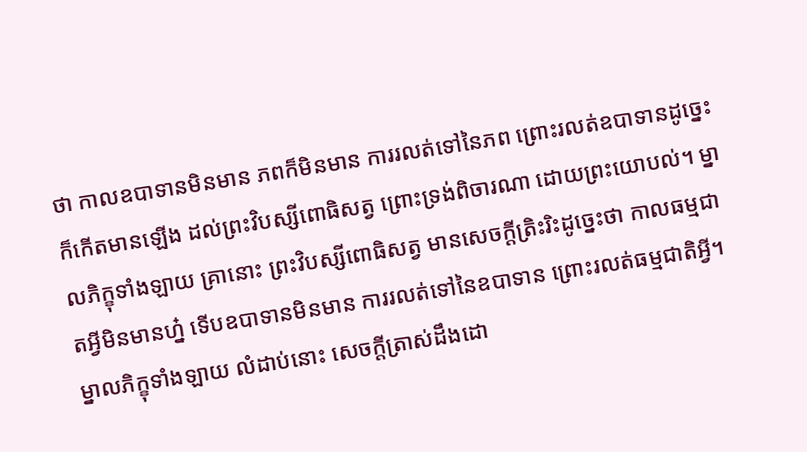ថា កាលឧបាទានមិនមាន ភពក៏មិនមាន ការរលត់ទៅនៃភព ព្រោះរលត់ឧបាទានដូច្នេះ ក៏កើតមានឡើង ដល់ព្រះវិបស្សីពោធិសត្វ ព្រោះទ្រង់ពិចារណា ដោយព្រះយោបល់។ ម្នាលភិក្ខុទាំងឡាយ គ្រានោះ ព្រះវិបស្សីពោធិសត្វ មានសេចក្តីត្រិះរិះដូច្នេះថា កាលធម្មជាតអ្វីមិនមានហ្ន៎ ទើបឧបាទានមិនមាន ការរលត់ទៅនៃឧបាទាន ព្រោះរលត់ធម្មជាតិអ្វី។ ម្នាលភិក្ខុទាំងឡាយ លំដាប់នោះ សេចក្តីត្រាស់ដឹងដោ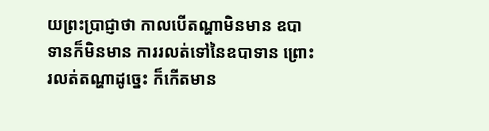យព្រះប្រាជ្ញាថា កាលបើតណ្ហាមិនមាន ឧបាទានក៏មិនមាន ការរលត់ទៅនៃឧបាទាន ព្រោះរលត់តណ្ហាដូច្នេះ ក៏កើតមាន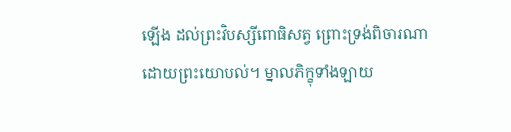ឡើង ដល់ព្រះវិបស្សីពោធិសត្វ ព្រោះទ្រង់ពិចារណា ដោយព្រះយោបល់។ ម្នាលភិក្ខុទាំងឡាយ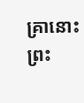គ្រានោះ ព្រះ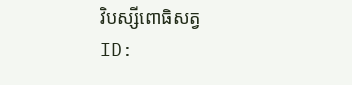វិបស្សីពោធិសត្វ
ID: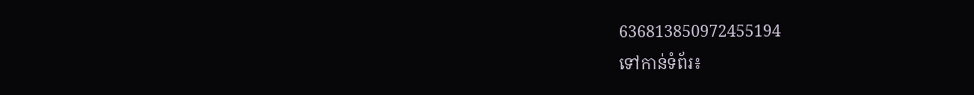636813850972455194
ទៅកាន់ទំព័រ៖